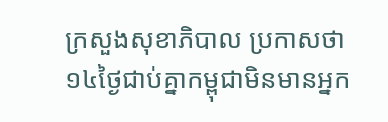ក្រសួងសុខាភិបាល ប្រកាសថា ១៤ថ្ងៃជាប់គ្នាកម្ពុជាមិនមានអ្នក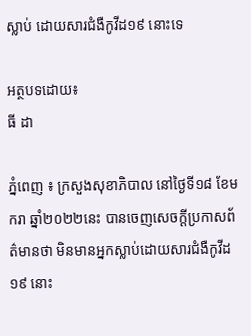ស្លាប់ ដោយសារជំងឺកូវីដ១៩ នោះទេ

អត្ថបទដោយ៖
ធី ដា

ភ្នំពេញ ៖ ក្រសួងសុខាភិបាល នៅថ្ងៃទី១៨ ខែមករា ឆ្នាំ២០២២នេះ បានចេញសេចក្តីប្រកាសព័ត៌មានថា មិនមានអ្នកស្លាប់ដោយសារជំងឺកូវីដ១៩ នោះ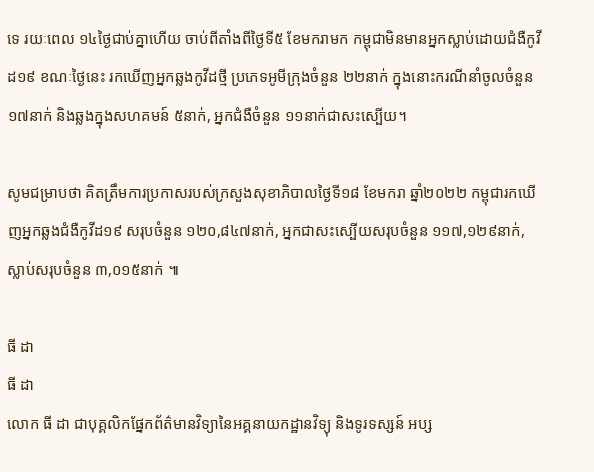ទេ រយៈពេល ១៤ថ្ងៃជាប់គ្នាហើយ ចាប់ពីតាំងពីថ្ងៃទី៥ ខែមករាមក កម្ពុជាមិនមានអ្នកស្លាប់ដោយជំងឺកូវីដ១៩ ខណៈថ្ងៃនេះ រកឃើញអ្នកឆ្លងកូវីដថ្មី ប្រភេទអូមីក្រុងចំនួន ២២នាក់ ក្នុងនោះករណីនាំចូលចំនួន ១៧នាក់ និងឆ្លងក្នុងសហគមន៍ ៥នាក់, អ្នកជំងឺចំនួន ១១នាក់ជាសះស្បើយ។

សូមជម្រាបថា គិតត្រឹមការប្រកាសរបស់ក្រសួងសុខាភិបាលថ្ងៃទី១៨ ខែមករា ឆ្នាំ២០២២ កម្ពុជារកឃើញអ្នកឆ្លងជំងឺកូវីដ១៩ សរុបចំនួន ១២០,៨៤៧នាក់, អ្នកជាសះស្បើយសរុបចំនួន ១១៧,១២៩នាក់, ស្លាប់សរុបចំនួន ៣,០១៥នាក់ ៕

ធី ដា
ធី ដា
លោក ធី ដា ជាបុគ្គលិកផ្នែកព័ត៌មានវិទ្យានៃអគ្គនាយកដ្ឋានវិទ្យុ និងទូរទស្សន៍ អប្ស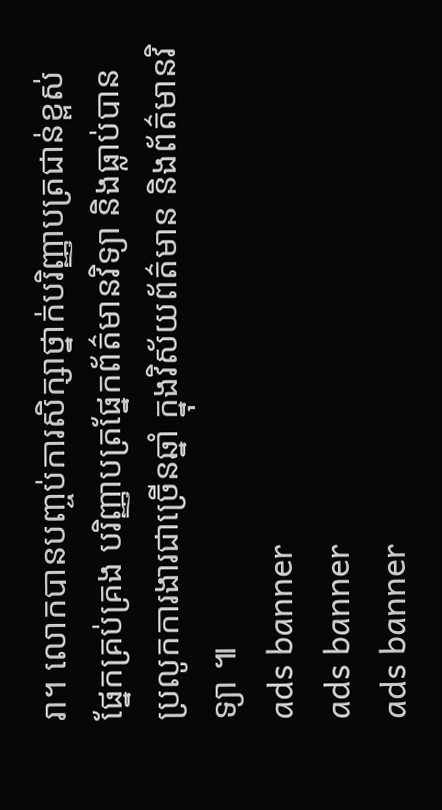រា។ លោកបានបញ្ចប់ការសិក្សាថ្នាក់បរិញ្ញាបត្រជាន់ខ្ពស់ ផ្នែកគ្រប់គ្រង បរិញ្ញាបត្រផ្នែកព័ត៌មានវិទ្យា និងធ្លាប់បានប្រលូកការងារជាច្រើនឆ្នាំ ក្នុងវិស័យព័ត៌មាន និងព័ត៌មានវិទ្យា ៕
ads banner
ads banner
ads banner